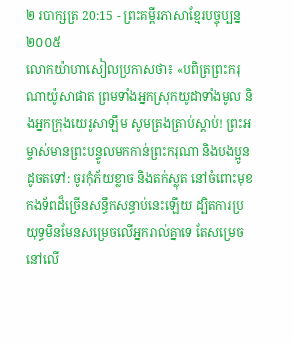២ របាក្សត្រ 20:15 - ព្រះគម្ពីរភាសាខ្មែរបច្ចុប្បន្ន ២០០៥
លោកយ៉ាហាសៀលប្រកាសថា៖ «បពិត្រព្រះករុណាយ៉ូសាផាត ព្រមទាំងអ្នកស្រុកយូដាទាំងមូល និងអ្នកក្រុងយេរូសាឡឹម សូមត្រងត្រាប់ស្ដាប់! ព្រះអម្ចាស់មានព្រះបន្ទូលមកកាន់ព្រះករុណា និងបងប្អូនដូចតទៅ: ចូរកុំភ័យខ្លាច និងតក់ស្លុត នៅចំពោះមុខកងទ័ពដ៏ច្រើនសន្ធឹកសន្ធាប់នេះឡើយ ដ្បិតការប្រយុទ្ធមិនមែនសម្រេចលើអ្នករាល់គ្នាទេ តែសម្រេចនៅលើ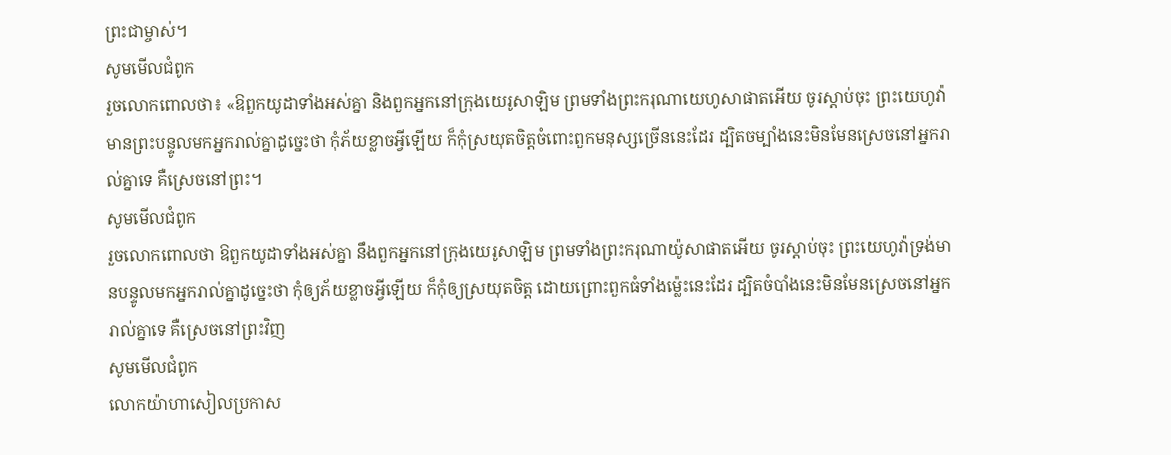ព្រះជាម្ចាស់។
សូមមើលជំពូក
រួចលោកពោលថា៖ «ឱពួកយូដាទាំងអស់គ្នា និងពួកអ្នកនៅក្រុងយេរូសាឡិម ព្រមទាំងព្រះករុណាយេហូសាផាតអើយ ចូរស្តាប់ចុះ ព្រះយេហូវ៉ាមានព្រះបន្ទូលមកអ្នករាល់គ្នាដូច្នេះថា កុំភ័យខ្លាចអ្វីឡើយ ក៏កុំស្រយុតចិត្តចំពោះពួកមនុស្សច្រើននេះដែរ ដ្បិតចម្បាំងនេះមិនមែនស្រេចនៅអ្នករាល់គ្នាទេ គឺស្រេចនៅព្រះ។
សូមមើលជំពូក
រួចលោកពោលថា ឱពួកយូដាទាំងអស់គ្នា នឹងពួកអ្នកនៅក្រុងយេរូសាឡិម ព្រមទាំងព្រះករុណាយ៉ូសាផាតអើយ ចូរស្តាប់ចុះ ព្រះយេហូវ៉ាទ្រង់មានបន្ទូលមកអ្នករាល់គ្នាដូច្នេះថា កុំឲ្យភ័យខ្លាចអ្វីឡើយ ក៏កុំឲ្យស្រយុតចិត្ត ដោយព្រោះពួកធំទាំងម៉្លេះនេះដែរ ដ្បិតចំបាំងនេះមិនមែនស្រេចនៅអ្នករាល់គ្នាទេ គឺស្រេចនៅព្រះវិញ
សូមមើលជំពូក
លោកយ៉ាហាសៀលប្រកាស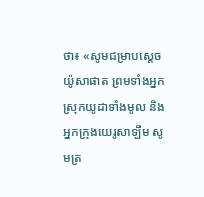ថា៖ «សូមជម្រាបស្តេចយ៉ូសាផាត ព្រមទាំងអ្នកស្រុកយូដាទាំងមូល និងអ្នកក្រុងយេរូសាឡឹម សូមត្រ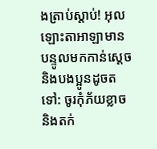ងត្រាប់ស្តាប់! អុលឡោះតាអាឡាមានបន្ទូលមកកាន់ស្តេច និងបងប្អូនដូចតទៅ: ចូរកុំភ័យខ្លាច និងតក់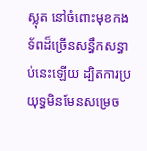ស្លុត នៅចំពោះមុខកងទ័ពដ៏ច្រើនសន្ធឹកសន្ធាប់នេះឡើយ ដ្បិតការប្រយុទ្ធមិនមែនសម្រេច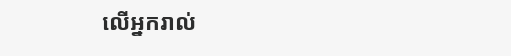លើអ្នករាល់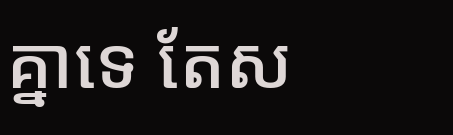គ្នាទេ តែស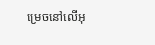ម្រេចនៅលើអុ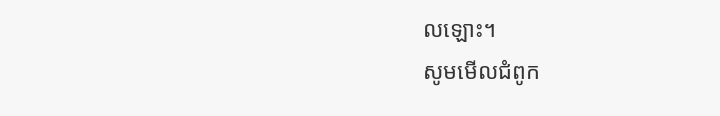លឡោះ។
សូមមើលជំពូក